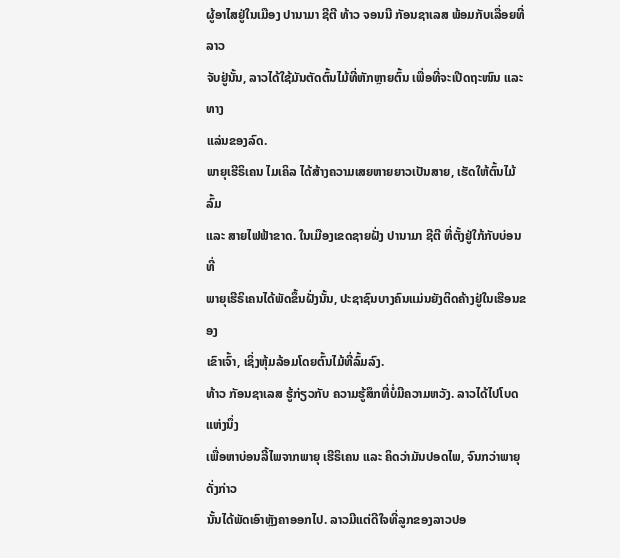ຜູ້ອາໄສຢູ່ໃນເມືອງ ປານາມາ ຊີຕີ ທ້າວ ຈອນນີ ກັອນຊາເລສ ພ້ອມກັບເລື່ອຍທີ່ລາວ
ຈັບຢູ່ນັ້ນ, ລາວໄດ້ໃຊ້ມັນຕັດຕົ້ນໄມ້ທີ່ຫັກຫຼາຍຕົ້ນ ເພື່ອທີ່ຈະເປີດຖະໜົນ ແລະ ທາງ
ແລ່ນຂອງລົດ.
ພາຍຸເຮີຣິເຄນ ໄມເຄິລ ໄດ້ສ້າງຄວາມເສຍຫາຍຍາວເປັນສາຍ, ເຮັດໃຫ້ຕົ້ນໄມ້ລົ້ມ
ແລະ ສາຍໄຟຟ້າຂາດ. ໃນເມືອງເຂດຊາຍຝັ່ງ ປານາມາ ຊີຕີ ທີ່ຕັ້ງຢູ່ໃກ້ກັບບ່ອນທີ່
ພາຍຸເຮີຣິເຄນໄດ້ພັດຂຶ້ນຝັ່ງນັ້ນ, ປະຊາຊົນບາງຄົນແມ່ນຍັງຕິດຄ້າງຢູ່ໃນເຮືອນຂອງ
ເຂົາເຈົ້າ, ເຊິ່ງຫຸ້ມລ້ອມໂດຍຕົ້ນໄມ້ທີ່ລົ້ມລົງ.
ທ້າວ ກັອນຊາເລສ ຮູ້ກ່ຽວກັບ ຄວາມຮູ້ສຶກທີ່ບໍ່ມີຄວາມຫວັງ. ລາວໄດ້ໄປໂບດແຫ່ງນຶ່ງ
ເພື່ອຫາບ່ອນລີ້ໄພຈາກພາຍຸ ເຮີຣິເຄນ ແລະ ຄິດວ່າມັນປອດໄພ, ຈົນກວ່າພາຍຸດັ່ງກ່າວ
ນັ້ນໄດ້ພັດເອົາຫຼັງຄາອອກໄປ. ລາວມີແຕ່ດີໃຈທີ່ລູກຂອງລາວປອ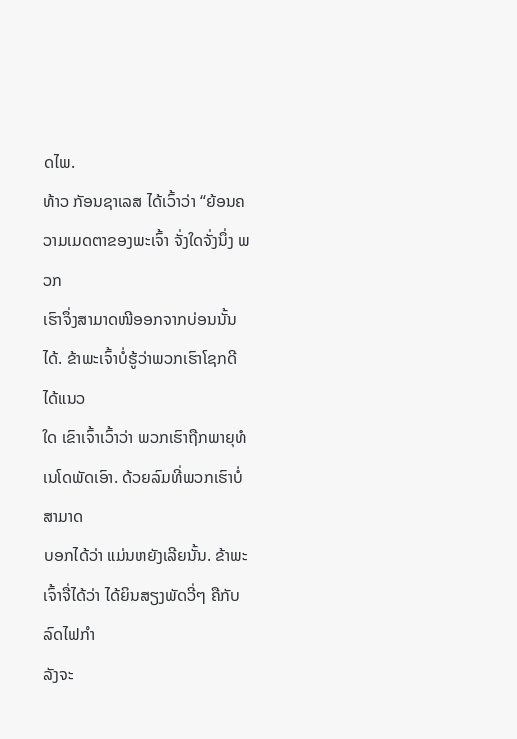ດໄພ.
ທ້າວ ກັອນຊາເລສ ໄດ້ເວົ້າວ່າ “ຍ້ອນຄວາມເມດຕາຂອງພະເຈົ້າ ຈັ່ງໃດຈັ່ງນຶ່ງ ພວກ
ເຮົາຈຶ່ງສາມາດໜີອອກຈາກບ່ອນນັ້ນໄດ້. ຂ້າພະເຈົ້າບໍ່ຮູ້ວ່າພວກເຮົາໂຊກດີໄດ້ແນວ
ໃດ ເຂົາເຈົ້າເວົ້າວ່າ ພວກເຮົາຖືກພາຍຸທໍເນໂດພັດເອົາ. ດ້ວຍລົມທີ່ພວກເຮົາບໍ່ສາມາດ
ບອກໄດ້ວ່າ ແມ່ນຫຍັງເລີຍນັ້ນ. ຂ້າພະເຈົ້າຈື່ໄດ້ວ່າ ໄດ້ຍິນສຽງພັດວີ່ໆ ຄືກັບລົດໄຟກຳ
ລັງຈະ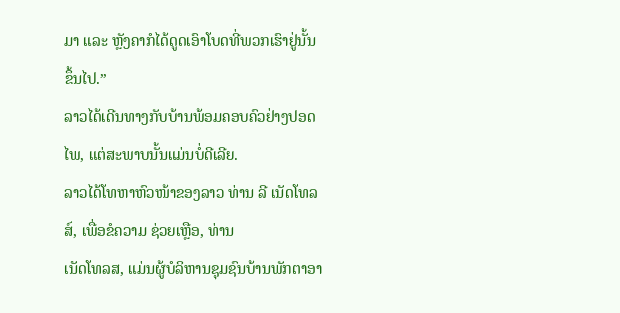ມາ ແລະ ຫຼັງຄາກໍໄດ້ດູດເອົາໂບດທີ່ພວກເຮົາຢູ່ນັ້ນຂຶ້ນໄປ.”
ລາວໄດ້ເດີນທາງກັບບ້ານພ້ອມຄອບຄົວຢ່າງປອດໄພ, ແຕ່ສະພາບນັ້ນແມ່ນບໍ່ດີເລີຍ.
ລາວໄດ້ໂທຫາຫົວໜ້າຂອງລາວ ທ່ານ ລີ ເນັດໂທລສ໌, ເພື່ອຂໍຄວາມ ຊ່ວຍເຫຼືອ, ທ່ານ
ເນັດໂທລສ, ແມ່ນຜູ້ບໍລິຫານຊຸມຊົນບ້ານພັກຕາອາ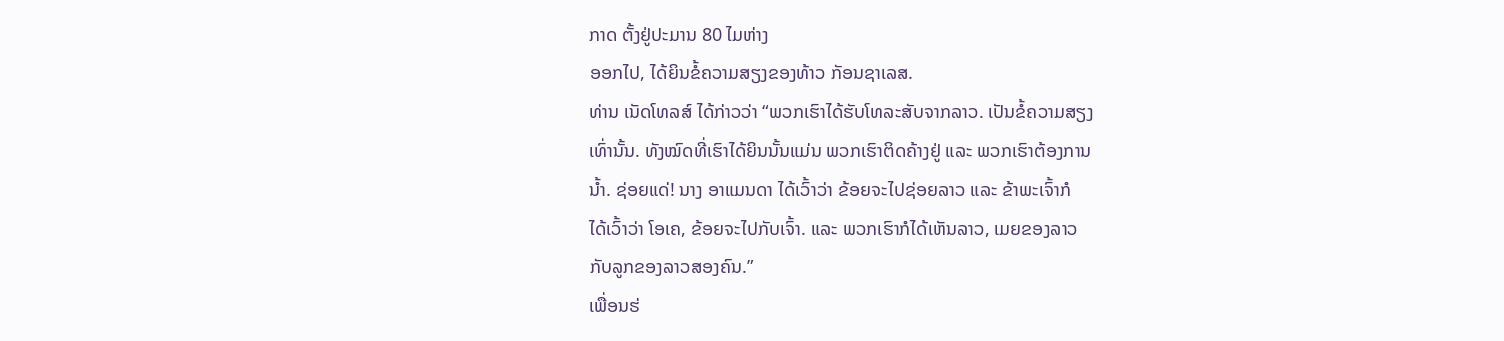ກາດ ຕັ້ງຢູ່ປະມານ 80 ໄມຫ່າງ
ອອກໄປ, ໄດ້ຍິນຂໍ້ຄວາມສຽງຂອງທ້າວ ກັອນຊາເລສ.
ທ່ານ ເນັດໂທລສ໌ ໄດ້ກ່າວວ່າ “ພວກເຮົາໄດ້ຮັບໂທລະສັບຈາກລາວ. ເປັນຂໍ້ຄວາມສຽງ
ເທົ່ານັ້ນ. ທັງໝົດທີ່ເຮົາໄດ້ຍິນນັ້ນແມ່ນ ພວກເຮົາຕິດຄ້າງຢູ່ ແລະ ພວກເຮົາຕ້ອງການ
ນ້ຳ. ຊ່ອຍແດ່! ນາງ ອາແມນດາ ໄດ້ເວົ້າວ່າ ຂ້ອຍຈະໄປຊ່ອຍລາວ ແລະ ຂ້າພະເຈົ້າກໍ
ໄດ້ເວົ້າວ່າ ໂອເຄ, ຂ້ອຍຈະໄປກັບເຈົ້າ. ແລະ ພວກເຮົາກໍໄດ້ເຫັນລາວ, ເມຍຂອງລາວ
ກັບລູກຂອງລາວສອງຄົນ.”
ເພື່ອນຮ່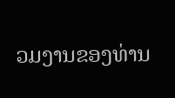ວມງານຂອງທ່ານ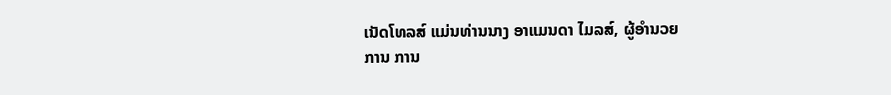ເນັດໂທລສ໌ ແມ່ນທ່ານນາງ ອາແມນດາ ໄມລສ໌, ຜູ້ອຳນວຍ
ການ ການ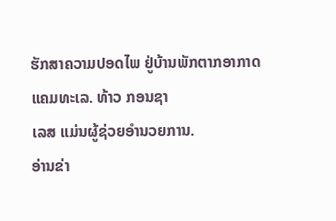ຮັກສາຄວາມປອດໄພ ຢູ່ບ້ານພັກຕາກອາກາດແຄມທະເລ. ທ້າວ ກອນຊາ
ເລສ ແມ່ນຜູ້ຊ່ວຍອຳນວຍການ.
ອ່ານຂ່າ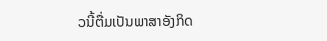ວນີ້ຕື່ມເປັນພາສາອັງກິດ